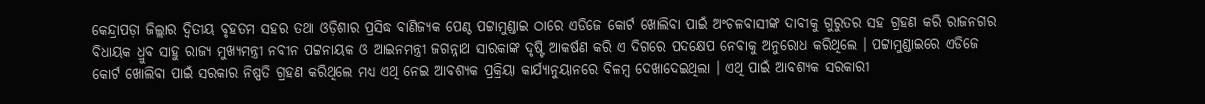କେନ୍ଦ୍ରାପଡ଼ା ଜିଲ୍ଲାର ଦ୍ୱିତୀୟ ବୃହତମ ସହର ତଥା ଓଡ଼ିଶାର ପ୍ରସିଦ୍ଧ ବାଣିଜ୍ୟକ ପେଣ୍ଠ ପଟ୍ଟାମୁଣ୍ଡାଇ ଠାରେ ଏଡିଜେ କୋର୍ଟ ଖୋଲିବା ପାଇଁ ଅଂଚଳବାସୀଙ୍କ ଦାବୀକୁ ଗୁରୁତର ସହ ଗ୍ରହଣ କରି ରାଜନଗର ବିଧାୟକ ଧ୍ରୁବ ସାହୁ ରାଜ୍ୟ ମୁଖ୍ୟମନ୍ତ୍ରୀ ନବୀନ ପଟ୍ଟନାୟକ ଓ ଆଇନମନ୍ତ୍ରୀ ଜଗନ୍ନାଥ ସାରକାଙ୍କ ଦୃଷ୍ଟି ଆକର୍ଷଣ କରି ଏ ଦିଗରେ ପଦକ୍ଷେପ ନେବାକୁ ଅନୁରୋଧ କରିଥିଲେ । ପଟ୍ଟାମୁଣ୍ଡାଇରେ ଏଡିଜେ କୋର୍ଟ ଖୋଲିବା ପାଇଁ ସରକାର ନିଷ୍ପତି ଗ୍ରହଣ କରିଥିଲେ ମଧ୍ୟ ଏଥି ନେଇ ଆବଶ୍ୟକ ପ୍ରକ୍ରିୟା କାର୍ଯ୍ୟାନୁୟାନରେ ବିଳମ୍ବ ଦେଖାଦେଇଥିଲା । ଏଥି ପାଇଁ ଆବଶ୍ୟକ ସରକାରୀ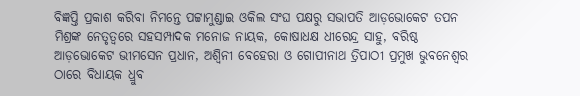ବିଜ୍ଞପ୍ତି ପ୍ରକାଶ କରିବା ନିମନ୍ତେ ପଟ୍ଟାମୁଣ୍ଡାଇ ଓକିଲ ସଂଘ ପକ୍ଷରୁ ସଭାପତି ଆଡ଼ଭୋକେଟ ତପନ ମିଶ୍ରଙ୍କ ନେତୃତ୍ୱରେ ସହସମ୍ପାଦକ ମନୋଜ ନାୟକ, କୋଷାଧକ୍ଷ ଧୀରେନ୍ଦ୍ର ସାହୁ, ବରିଷ୍ଠ ଆଡ଼ଭୋକେଟ ଭୀମସେନ ପ୍ରଧାନ, ଅଶ୍ୱିନୀ ବେହେରା ଓ ଗୋପୀନାଥ ତ୍ରିପାଠୀ ପ୍ରମୁଖ ଭୁବନେଶ୍ୱର ଠାରେ ବିଧାୟକ ଧ୍ରୁବ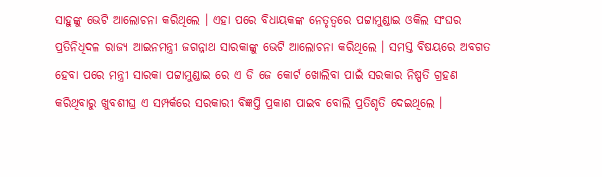ସାହୁଙ୍କୁ ଭେଟି ଆଲୋଚନା କରିଥିଲେ । ଏହା ପରେ ବିଧାୟକଙ୍କ ନେତୃତ୍ୱରେ ପଟ୍ଟାମୁଣ୍ଡାଇ ଓକିଲ ସଂଘର ପ୍ରତିନିଧିଦଳ ରାଜ୍ୟ ଆଇନମନ୍ତ୍ରୀ ଜଗନ୍ନାଥ ସାରକାଙ୍କୁ ଭେଟି ଆଲୋଚନା କରିଥିଲେ । ସମସ୍ତ ବିଷୟରେ ଅବଗତ ହେବା ପରେ ମନ୍ତ୍ରୀ ସାରକା ପଟ୍ଟାମୁଣ୍ଡାଇ ରେ ଏ ଡି ଜେ କୋର୍ଟ ଖୋଲିବା ପାଇଁ ସରକାର ନିଷ୍ପତି ଗ୍ରହଣ କରିଥିବାରୁ ଖୁବଶୀଘ୍ର ଏ ସମ୍ପର୍କରେ ସରକାରୀ ବିଜ୍ଞପ୍ତି ପ୍ରକାଶ ପାଇବ ବୋଲି ପ୍ରତିଶୃତି ଦେଇଥିଲେ ।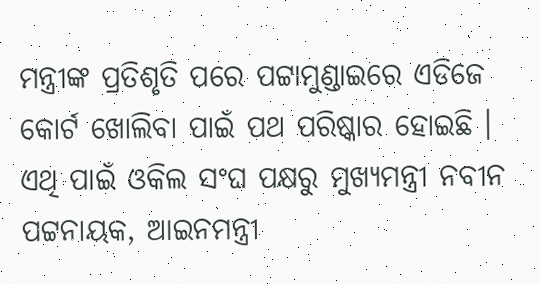ମନ୍ତ୍ରୀଙ୍କ ପ୍ରତିଶୃତି ପରେ ପଟ୍ଟାମୁଣ୍ଡାଇରେ ଏଡିଜେ କୋର୍ଟ ଖୋଲିବା ପାଇଁ ପଥ ପରିଷ୍କାର ହୋଇଛି । ଏଥି ପାଇଁ ଓକିଲ ସଂଘ ପକ୍ଷରୁ ମୁଖ୍ୟମନ୍ତ୍ରୀ ନବୀନ ପଟ୍ଟନାୟକ, ଆଇନମନ୍ତ୍ରୀ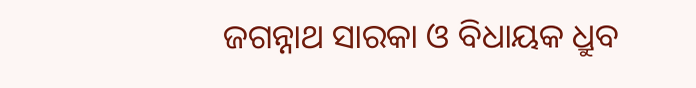ଜଗନ୍ନାଥ ସାରକା ଓ ବିଧାୟକ ଧ୍ରୁବ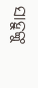ସାହୁଙ୍କୁ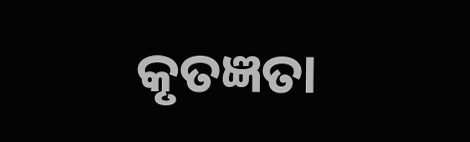କୃତଜ୍ଞତା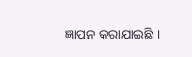ଜ୍ଞାପନ କରାଯାଇଛି ।